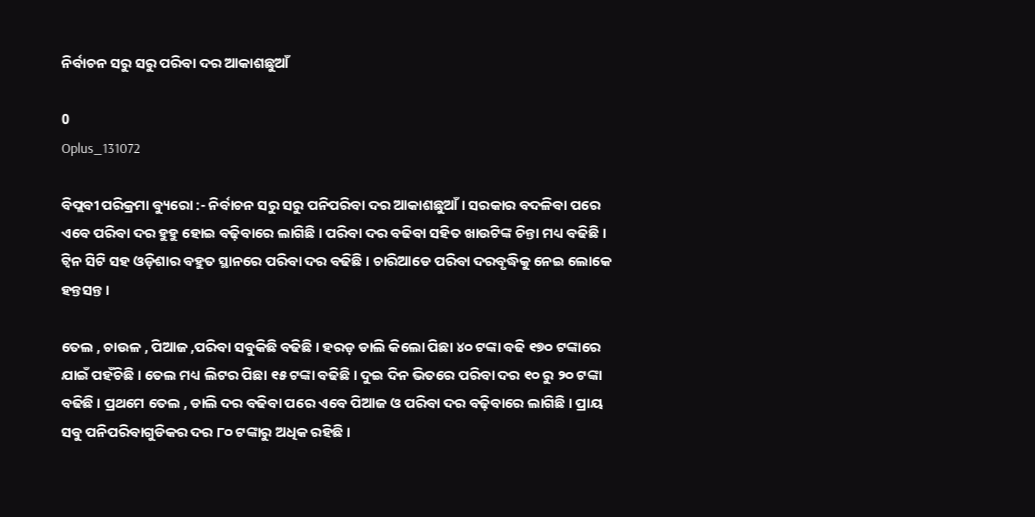ନିର୍ବାଚନ ସରୁ ସରୁ ପରିବା ଦର ଆକାଶଛୁଆଁ

0
Oplus_131072

ବିପ୍ଲବୀ ପରିକ୍ରମା ବ୍ୟୁରୋ :- ନିର୍ବାଚନ ସରୁ ସରୁ ପନିପରିବା ଦର ଆକାଶଛୁଆଁ । ସରକାର ବଦଳିବା ପରେ ଏବେ ପରିବା ଦର ହୁହୁ ହୋଇ ବଢ଼ିବାରେ ଲାଗିଛି । ପରିବା ଦର ବଢିବା ସହିତ ଖାଉଟିଙ୍କ ଚିନ୍ତା ମଧ୍ୟ ବଢିଛି । ଟ୍ୱିନ ସିଟି ସହ ଓଡ଼ିଶାର ବହୁତ ସ୍ଥାନରେ ପରିବା ଦର ବଢିଛି । ଚାରିଆଡେ ପରିବା ଦରବୃଦ୍ଧିକୁ ନେଇ ଲୋକେ ହନ୍ତସନ୍ତ ।

ତେଲ , ଚାଉଳ , ପିଆଜ ,ପରିବା ସବୁକିଛି ବଢିଛି । ହରଡ଼ ଡାଲି କିଲୋ ପିଛା ୪୦ ଟଙ୍କା ବଢି ୧୭୦ ଟଙ୍କାରେ ଯାଇଁ ପହଁଚିଛି । ତେଲ ମଧ୍ୟ ଲିଟର ପିଛା ୧୫ ଟଙ୍କା ବଢିଛି । ଦୁଇ ଦିନ ଭିତରେ ପରିବା ଦର ୧୦ ରୁ ୨୦ ଟଙ୍କା ବଢିଛି । ପ୍ରଥମେ ତେଲ , ଡାଲି ଦର ବଢିବା ପରେ ଏବେ ପିଆଜ ଓ ପରିବା ଦର ବଢ଼ିବାରେ ଲାଗିଛି । ପ୍ରାୟ ସବୁ ପନିପରିବାଗୁଡିକର ଦର ୮୦ ଟଙ୍କାରୁ ଅଧିକ ରହିଛି ।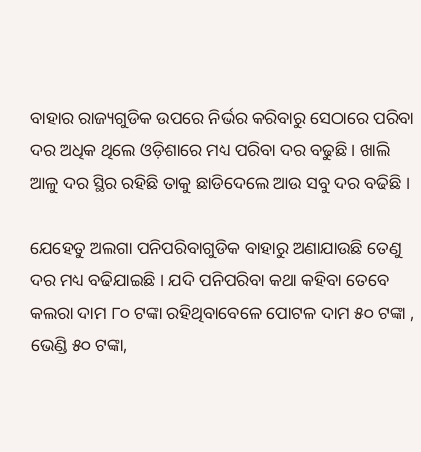ବାହାର ରାଜ୍ୟଗୁଡିକ ଉପରେ ନିର୍ଭର କରିବାରୁ ସେଠାରେ ପରିବା ଦର ଅଧିକ ଥିଲେ ଓଡ଼ିଶାରେ ମଧ୍ୟ ପରିବା ଦର ବଢୁଛି । ଖାଲି ଆଳୁ ଦର ସ୍ଥିର ରହିଛି ତାକୁ ଛାଡିଦେଲେ ଆଉ ସବୁ ଦର ବଢିଛି ।

ଯେହେତୁ ଅଲଗା ପନିପରିବାଗୁଡିକ ବାହାରୁ ଅଣାଯାଉଛି ତେଣୁ ଦର ମଧ୍ୟ ବଢିଯାଇଛି । ଯଦି ପନିପରିବା କଥା କହିବା ତେବେ କଲରା ଦାମ ୮୦ ଟଙ୍କା ରହିଥିବାବେଳେ ପୋଟଳ ଦାମ ୫୦ ଟଙ୍କା , ଭେଣ୍ଡି ୫୦ ଟଙ୍କା,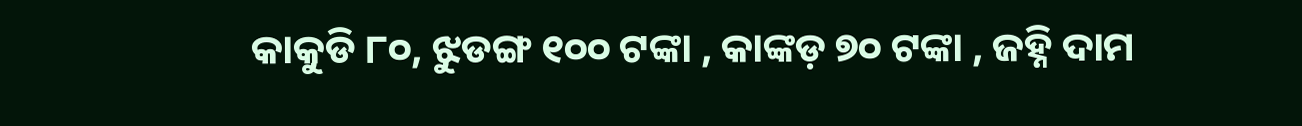କାକୁଡି ୮୦, ଝୁଡଙ୍ଗ ୧୦୦ ଟଙ୍କା , କାଙ୍କଡ଼ ୭୦ ଟଙ୍କା , ଜହ୍ନି ଦାମ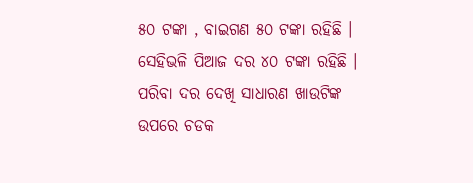୫୦ ଟଙ୍କା , ବାଇଗଣ ୫୦ ଟଙ୍କା ରହିଛି । ସେହିଭଳି ପିଆଜ ଦର ୪୦ ଟଙ୍କା ରହିଛି । ପରିବା ଦର ଦେଖି ସାଧାରଣ ଖାଉଟିଙ୍କ ଉପରେ ଚଡକ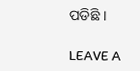ପଡିଛି ।

LEAVE A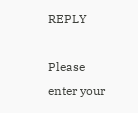REPLY

Please enter your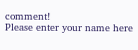comment!
Please enter your name here